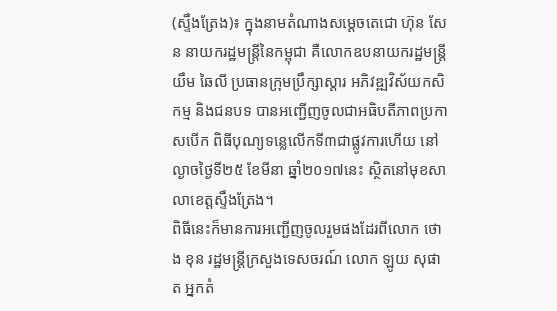(ស្ទឹងត្រែង)៖ ក្នុងនាមតំណាងសម្ដេចតេជោ ហ៊ុន សែន នាយករដ្ឋមន្រ្តីនៃកម្ពុជា គឺលោកឧបនាយករដ្ឋមន្រ្តី យឹម ឆៃលី ប្រធានក្រុមប្រឹក្សាស្ដារ អភិវឌ្ឍវិស័យកសិកម្ម និងជនបទ បានអញ្ជើញចូលជាអធិបតីភាពប្រកាសបើក ពិធីបុណ្យទន្លេលើកទី៣ជាផ្លូវការហើយ នៅល្ងាចថ្ងៃទី២៥ ខែមីនា ឆ្នាំ២០១៧នេះ ស្ថិតនៅមុខសាលាខេត្តស្ទឹងត្រែង។
ពិធីនេះក៏មានការអញ្ជើញចូលរួមផងដែរពីលោក ថោង ខុន រដ្ឋមន្រ្តីក្រសួងទេសចរណ៍ លោក ឡូយ សុផាត អ្នកតំ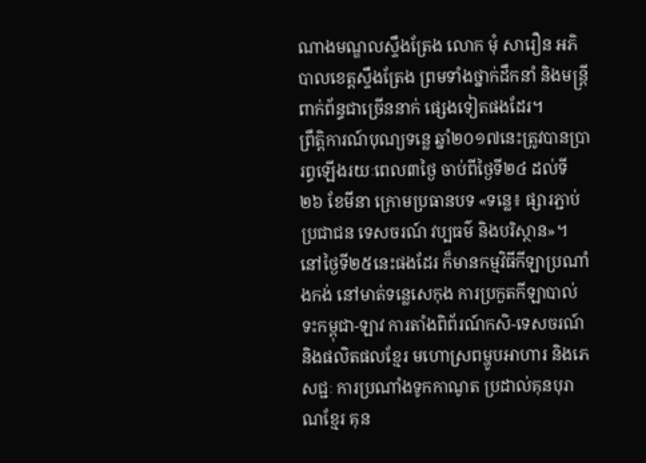ណាងមណ្ឌលស្ទឹងត្រែង លោក មុំ សារឿន អភិបាលខេត្តស្ទឹងត្រែង ព្រមទាំងថ្នាក់ដឹកនាំ និងមន្រ្តីពាក់ព័ន្ធជាច្រើននាក់ ផ្សេងទៀតផងដែរ។
ព្រឹត្តិការណ៍បុណ្យទន្លេ ឆ្នាំ២០១៧នេះត្រូវបានប្រារព្ធឡើងរយៈពេល៣ថ្ងៃ ចាប់ពីថ្ងៃទី២៤ ដល់ទី២៦ ខែមីនា ក្រោមប្រធានបទ «ទន្លេ៖ ផ្សារភ្ជាប់ប្រជាជន ទេសចរណ៍ វប្បធម៌ និងបរិស្ថាន»។
នៅថ្ងៃទី២៥នេះផងដែរ ក៏មានកម្មវិធីកីឡាប្រណាំងកង់ នៅមាត់ទន្លេសេកុង ការប្រកួតកីឡាបាល់ទះកម្ពុជា-ឡាវ ការតាំងពិព័រណ៍កសិ-ទេសចរណ៍ និងផលិតផលខ្មែរ មហោស្រពម្ហូបអាហារ និងភេសជ្ជៈ ការប្រណាំងទូកកាណូត ប្រដាល់គុនបុរាណខ្មែរ គុន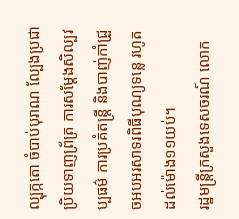ល្បុក្កតោ ចំបាប់បុរាណ ល្បែងប្រជាប្រិយទាញព្រ័ត្រ ការសម្ដែងសិល្បវប្បធម៌ ការប្រគំតន្រ្តី និងបាញ់កាំជ្រួចអបអរសាទរពិធីបុណ្យទន្លេ រហូតដល់ម៉ោង១១យប់។
រដ្ឋមន្រ្តីក្រសួងទេសចរណ៍ លោក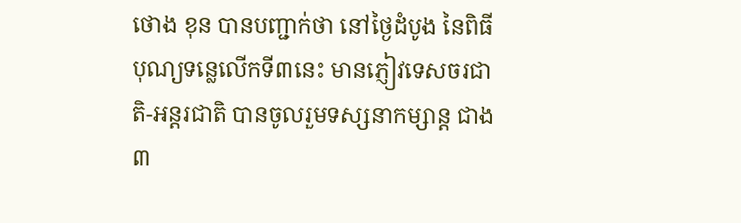ថោង ខុន បានបញ្ជាក់ថា នៅថ្ងៃដំបូង នៃពិធីបុណ្យទន្លេលើកទី៣នេះ មានភ្ញៀវទេសចរជាតិ-អន្តរជាតិ បានចូលរួមទស្សនាកម្សាន្ត ជាង៣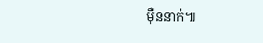ម៉ឺននាក់៕